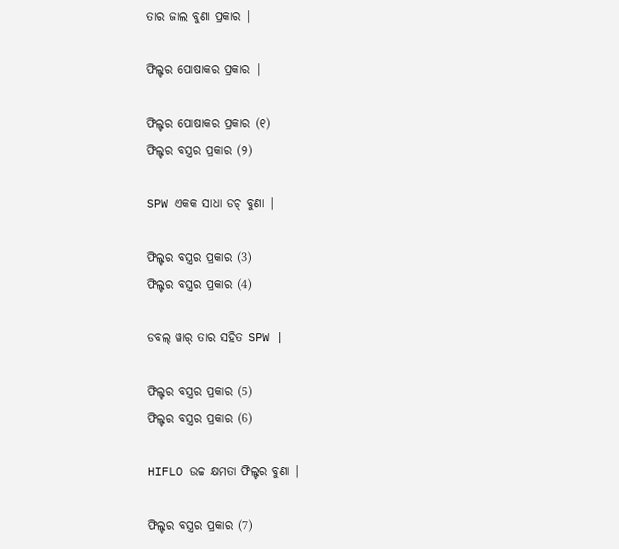ତାର ଜାଲ ବୁଣା ପ୍ରକାର |

ଫିଲ୍ଟର ପୋଷାକର ପ୍ରକାର |

ଫିଲ୍ଟର ପୋଷାକର ପ୍ରକାର (୧)
ଫିଲ୍ଟର ବସ୍ତ୍ରର ପ୍ରକାର (୨)

SPW ଏକକ ସାଧା ଡଚ୍ ବୁଣା |

ଫିଲ୍ଟର ବସ୍ତ୍ରର ପ୍ରକାର (3)
ଫିଲ୍ଟର ବସ୍ତ୍ରର ପ୍ରକାର (4)

ଡବଲ୍ ୱାର୍ ତାର ସହିତ SPW |

ଫିଲ୍ଟର ବସ୍ତ୍ରର ପ୍ରକାର (5)
ଫିଲ୍ଟର ବସ୍ତ୍ରର ପ୍ରକାର (6)

HIFLO ଉଚ୍ଚ କ୍ଷମତା ଫିଲ୍ଟର ବୁଣା |

ଫିଲ୍ଟର ବସ୍ତ୍ରର ପ୍ରକାର (7)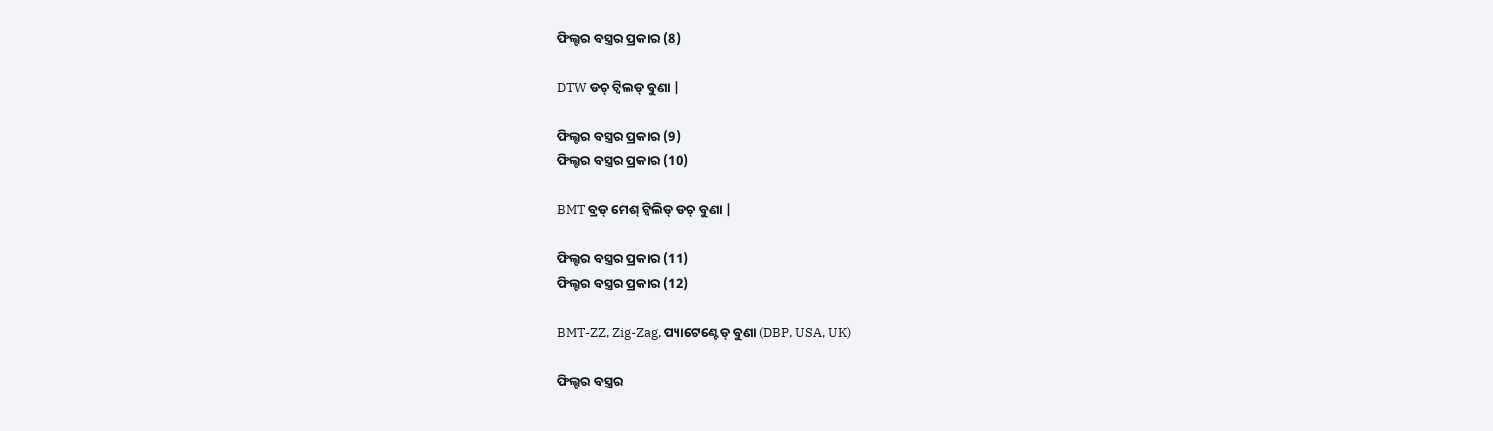ଫିଲ୍ଟର ବସ୍ତ୍ରର ପ୍ରକାର (8)

DTW ଡଚ୍ ଟ୍ୱିଲଡ୍ ବୁଣା |

ଫିଲ୍ଟର ବସ୍ତ୍ରର ପ୍ରକାର (9)
ଫିଲ୍ଟର ବସ୍ତ୍ରର ପ୍ରକାର (10)

BMT ବ୍ରଡ୍ ମେଶ୍ ଟ୍ୱିଲିଡ୍ ଡଚ୍ ବୁଣା |

ଫିଲ୍ଟର ବସ୍ତ୍ରର ପ୍ରକାର (11)
ଫିଲ୍ଟର ବସ୍ତ୍ରର ପ୍ରକାର (12)

BMT-ZZ, Zig-Zag, ପ୍ୟାଟେଣ୍ଟେଡ୍ ବୁଣା (DBP, USA, UK)

ଫିଲ୍ଟର ବସ୍ତ୍ରର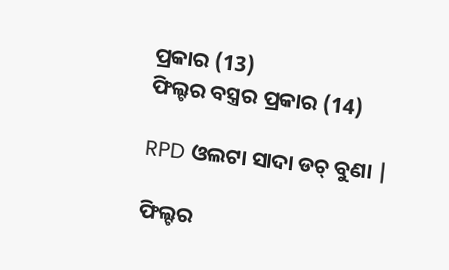ପ୍ରକାର (13)
ଫିଲ୍ଟର ବସ୍ତ୍ରର ପ୍ରକାର (14)

RPD ଓଲଟା ସାଦା ଡଚ୍ ବୁଣା |

ଫିଲ୍ଟର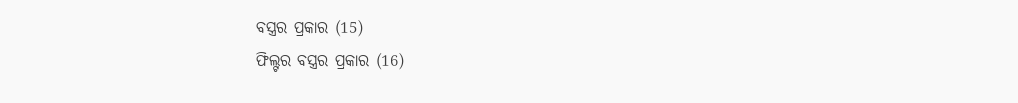ବସ୍ତ୍ରର ପ୍ରକାର (15)
ଫିଲ୍ଟର ବସ୍ତ୍ରର ପ୍ରକାର (16)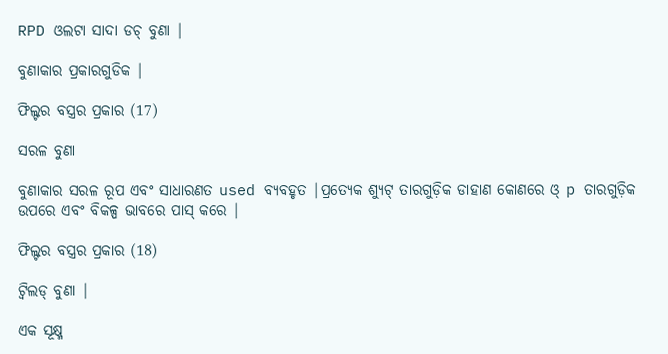RPD ଓଲଟା ସାଦା ଡଚ୍ ବୁଣା |

ବୁଣାକାର ପ୍ରକାରଗୁଡିକ |

ଫିଲ୍ଟର ବସ୍ତ୍ରର ପ୍ରକାର (17)

ସରଳ ବୁଣା

ବୁଣାକାର ସରଳ ରୂପ ଏବଂ ସାଧାରଣତ used ବ୍ୟବହୃତ |ପ୍ରତ୍ୟେକ ଶ୍ୟୁଟ୍ ତାରଗୁଡ଼ିକ ଡାହାଣ କୋଣରେ ଓ୍ p ତାରଗୁଡ଼ିକ ଉପରେ ଏବଂ ବିକଳ୍ପ ଭାବରେ ପାସ୍ କରେ |

ଫିଲ୍ଟର ବସ୍ତ୍ରର ପ୍ରକାର (18)

ଟ୍ୱିଲଡ୍ ବୁଣା |

ଏକ ସୂକ୍ଷ୍ମ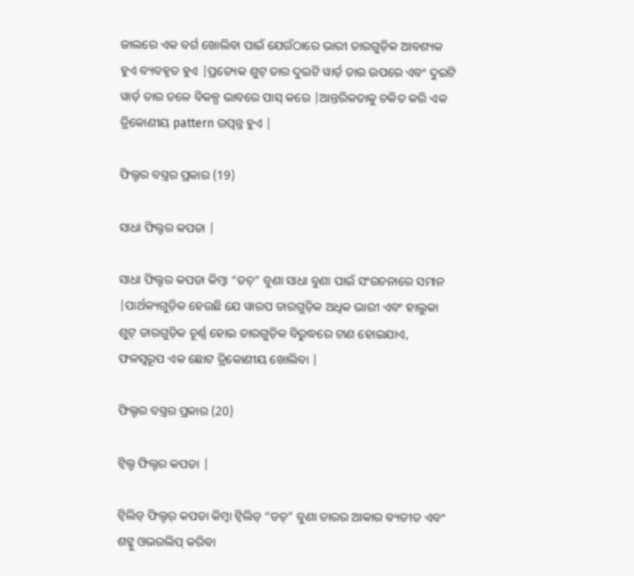ଜାଲରେ ଏକ ବର୍ଗ ଖୋଲିବା ପାଇଁ ଯେଉଁଠାରେ ଭାରୀ ତାରଗୁଡ଼ିକ ଆବଶ୍ୟକ ହୁଏ ବ୍ୟବହୃତ ହୁଏ |ପ୍ରତ୍ୟେକ ଶୁଟ୍ ତାର ଦୁଇଟି ୱାର୍ଡ଼ ତାର ଉପରେ ଏବଂ ଦୁଇଟି ୱାର୍ଡ଼ ତାର ତଳେ ବିକଳ୍ପ ଭାବରେ ପାସ୍ କରେ |ଆନ୍ତରିକତାକୁ ଚକିତ କରି ଏକ ତ୍ରିକୋଣୀୟ pattern ଉତ୍ପନ୍ନ ହୁଏ |

ଫିଲ୍ଟର ବସ୍ତ୍ରର ପ୍ରକାର (19)

ସାଧା ଫିଲ୍ଟର କପଡା |

ସାଧା ଫିଲ୍ଟର କପଡା କିମ୍ବା “ଡଚ୍” ବୁଣା ସାଧା ବୁଣା ପାଇଁ ସଂରଚନାରେ ସମାନ |ପାର୍ଥକ୍ୟଗୁଡ଼ିକ ହେଉଛି ଯେ ୱାରପ ତାରଗୁଡ଼ିକ ଅଧିକ ଭାରୀ ଏବଂ ହାଲୁକା ଶୁଟ୍ ତାରଗୁଡ଼ିକ ଚୂର୍ଣ୍ଣ ହୋଇ ତାରଗୁଡ଼ିକ ବିରୁଦ୍ଧରେ ଟାଣ ହୋଇଯାଏ, ଫଳସ୍ୱରୂପ ଏକ ଛୋଟ ତ୍ରିକୋଣୀୟ ଖୋଲିବା |

ଫିଲ୍ଟର ବସ୍ତ୍ରର ପ୍ରକାର (20)

ଟ୍ୱିଲ୍ଡ ଫିଲ୍ଟର କପଡା |

ଟ୍ୱିଲିଡ୍ ଫିଲ୍ଟର୍ କପଡା କିମ୍ବା ଟ୍ୱିଲିଡ୍ “ଡଚ୍” ବୁଣା ତାରର ଆକାର ବ୍ୟତୀତ ଏବଂ ଶଟ୍କୁ ଓଭରଲିପ୍ କରିବା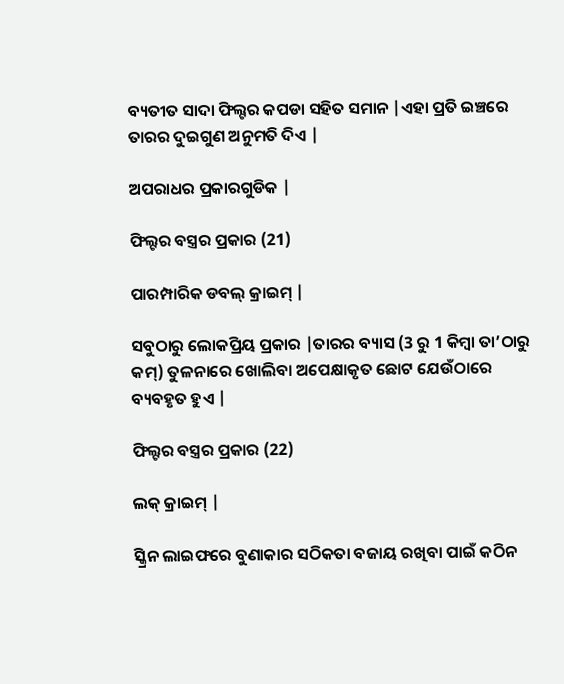ବ୍ୟତୀତ ସାଦା ଫିଲ୍ଟର କପଡା ସହିତ ସମାନ |ଏହା ପ୍ରତି ଇଞ୍ଚରେ ତାରର ଦୁଇଗୁଣ ଅନୁମତି ଦିଏ |

ଅପରାଧର ପ୍ରକାରଗୁଡିକ |

ଫିଲ୍ଟର ବସ୍ତ୍ରର ପ୍ରକାର (21)

ପାରମ୍ପାରିକ ଡବଲ୍ କ୍ରାଇମ୍ |

ସବୁଠାରୁ ଲୋକପ୍ରିୟ ପ୍ରକାର |ତାରର ବ୍ୟାସ (3 ରୁ 1 କିମ୍ବା ତା’ଠାରୁ କମ୍) ତୁଳନାରେ ଖୋଲିବା ଅପେକ୍ଷାକୃତ ଛୋଟ ଯେଉଁଠାରେ ବ୍ୟବହୃତ ହୁଏ |

ଫିଲ୍ଟର ବସ୍ତ୍ରର ପ୍ରକାର (22)

ଲକ୍ କ୍ରାଇମ୍ |

ସ୍କ୍ରିନ ଲାଇଫରେ ବୁଣାକାର ସଠିକତା ବଜାୟ ରଖିବା ପାଇଁ କଠିନ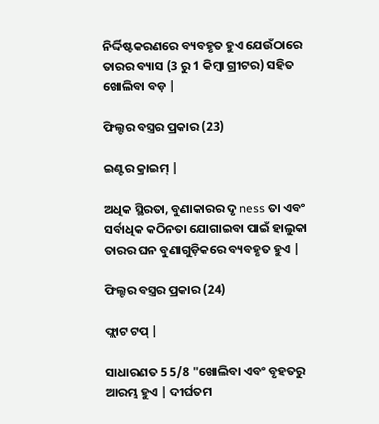ନିର୍ଦ୍ଦିଷ୍ଟକରଣରେ ବ୍ୟବହୃତ ହୁଏ ଯେଉଁଠାରେ ତାରର ବ୍ୟାସ (3 ରୁ 1 କିମ୍ବା ଗ୍ରୀଟର) ସହିତ ଖୋଲିବା ବଡ଼ |

ଫିଲ୍ଟର ବସ୍ତ୍ରର ପ୍ରକାର (23)

ଇଣ୍ଟର କ୍ରାଇମ୍ |

ଅଧିକ ସ୍ଥିରତା, ବୁଣାକାରର ଦୃ ness ତା ଏବଂ ସର୍ବାଧିକ କଠିନତା ଯୋଗାଇବା ପାଇଁ ହାଲୁକା ତାରର ଘନ ବୁଣାଗୁଡ଼ିକରେ ବ୍ୟବହୃତ ହୁଏ |

ଫିଲ୍ଟର ବସ୍ତ୍ରର ପ୍ରକାର (24)

ଫ୍ଲାଟ ଟପ୍ |

ସାଧାରଣତ 5 5/8 "ଖୋଲିବା ଏବଂ ବୃହତରୁ ଆରମ୍ଭ ହୁଏ | ଦୀର୍ଘତମ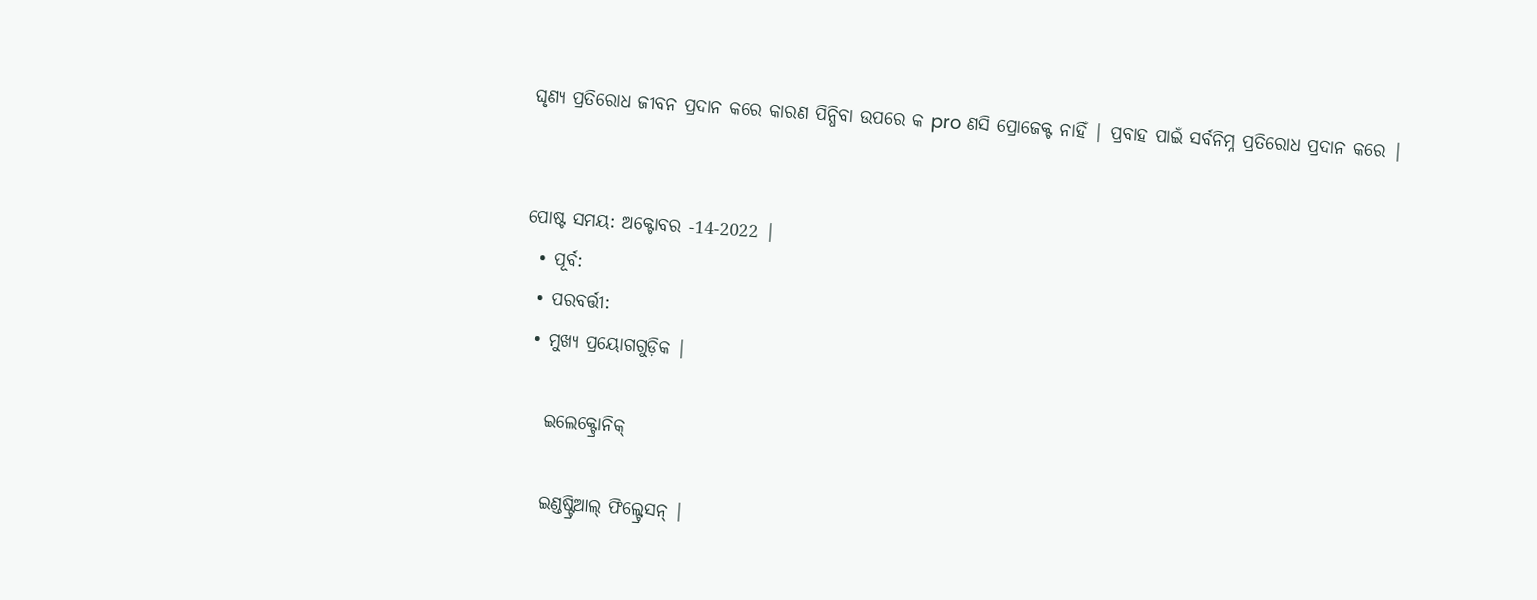ଘୃଣ୍ୟ ପ୍ରତିରୋଧ ଜୀବନ ପ୍ରଦାନ କରେ କାରଣ ପିନ୍ଧିବା ଉପରେ କ pro ଣସି ପ୍ରୋଜେକ୍ଟ ନାହିଁ | ପ୍ରବାହ ପାଇଁ ସର୍ବନିମ୍ନ ପ୍ରତିରୋଧ ପ୍ରଦାନ କରେ |


ପୋଷ୍ଟ ସମୟ: ଅକ୍ଟୋବର -14-2022 |
  • ପୂର୍ବ:
  • ପରବର୍ତ୍ତୀ:
  • ମୁଖ୍ୟ ପ୍ରୟୋଗଗୁଡ଼ିକ |

    ଇଲେକ୍ଟ୍ରୋନିକ୍

    ଇଣ୍ଡଷ୍ଟ୍ରିଆଲ୍ ଫିଲ୍ଟ୍ରେସନ୍ |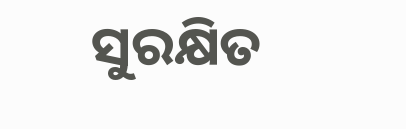ସୁରକ୍ଷିତ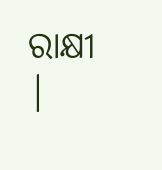ରାକ୍ଷୀ |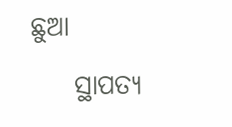ଛୁଆ

    ସ୍ଥାପତ୍ୟ